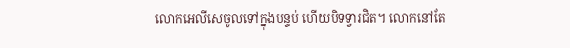លោកអេលីសេចូលទៅក្នុងបន្ទប់ ហើយបិទទ្វារជិត។ លោកនៅតែ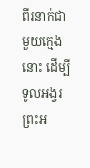ពីរនាក់ជាមួយក្មេងនោះ ដើម្បីទូលអង្វរព្រះអ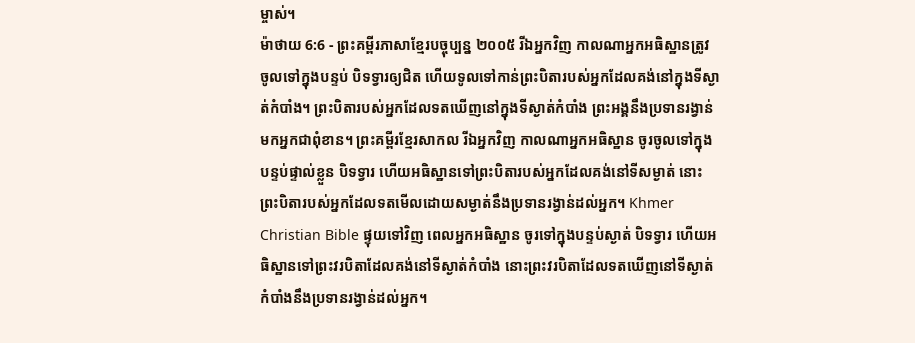ម្ចាស់។
ម៉ាថាយ 6:6 - ព្រះគម្ពីរភាសាខ្មែរបច្ចុប្បន្ន ២០០៥ រីឯអ្នកវិញ កាលណាអ្នកអធិស្ឋានត្រូវ ចូលទៅក្នុងបន្ទប់ បិទទ្វារឲ្យជិត ហើយទូលទៅកាន់ព្រះបិតារបស់អ្នកដែលគង់នៅក្នុងទីស្ងាត់កំបាំង។ ព្រះបិតារបស់អ្នកដែលទតឃើញនៅក្នុងទីស្ងាត់កំបាំង ព្រះអង្គនឹងប្រទានរង្វាន់មកអ្នកជាពុំខាន។ ព្រះគម្ពីរខ្មែរសាកល រីឯអ្នកវិញ កាលណាអ្នកអធិស្ឋាន ចូរចូលទៅក្នុងបន្ទប់ផ្ទាល់ខ្លួន បិទទ្វារ ហើយអធិស្ឋានទៅព្រះបិតារបស់អ្នកដែលគង់នៅទីសម្ងាត់ នោះព្រះបិតារបស់អ្នកដែលទតមើលដោយសម្ងាត់នឹងប្រទានរង្វាន់ដល់អ្នក។ Khmer Christian Bible ផ្ទុយទៅវិញ ពេលអ្នកអធិស្ឋាន ចូរទៅក្នុងបន្ទប់ស្ងាត់ បិទទ្វារ ហើយអធិស្ឋានទៅព្រះវរបិតាដែលគង់នៅទីស្ងាត់កំបាំង នោះព្រះវរបិតាដែលទតឃើញនៅទីស្ងាត់កំបាំងនឹងប្រទានរង្វាន់ដល់អ្នក។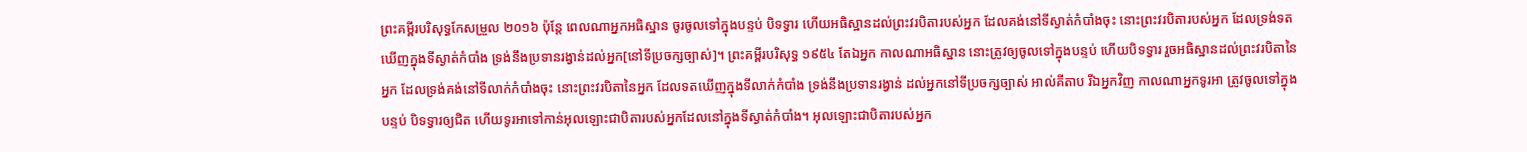ព្រះគម្ពីរបរិសុទ្ធកែសម្រួល ២០១៦ ប៉ុន្តែ ពេលណាអ្នកអធិស្ឋាន ចូរចូលទៅក្នុងបន្ទប់ បិទទ្វារ ហើយអធិស្ឋានដល់ព្រះវរបិតារបស់អ្នក ដែលគង់នៅទីស្ងាត់កំបាំងចុះ នោះព្រះវរបិតារបស់អ្នក ដែលទ្រង់ទតឃើញក្នុងទីស្ងាត់កំបាំង ទ្រង់នឹងប្រទានរង្វាន់ដល់អ្នក[នៅទីប្រចក្សច្បាស់]។ ព្រះគម្ពីរបរិសុទ្ធ ១៩៥៤ តែឯអ្នក កាលណាអធិស្ឋាន នោះត្រូវឲ្យចូលទៅក្នុងបន្ទប់ ហើយបិទទ្វារ រួចអធិស្ឋានដល់ព្រះវរបិតានៃអ្នក ដែលទ្រង់គង់នៅទីលាក់កំបាំងចុះ នោះព្រះវរបិតានៃអ្នក ដែលទតឃើញក្នុងទីលាក់កំបាំង ទ្រង់នឹងប្រទានរង្វាន់ ដល់អ្នកនៅទីប្រចក្សច្បាស់ អាល់គីតាប រីឯអ្នកវិញ កាលណាអ្នកទូរអា ត្រូវចូលទៅក្នុងបន្ទប់ បិទទ្វារឲ្យជិត ហើយទូរអាទៅកាន់អុលឡោះជាបិតារបស់អ្នកដែលនៅក្នុងទីស្ងាត់កំបាំង។ អុលឡោះជាបិតារបស់អ្នក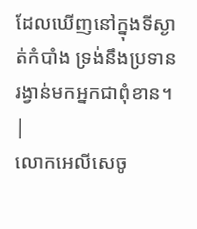ដែលឃើញនៅក្នុងទីស្ងាត់កំបាំង ទ្រង់នឹងប្រទានរង្វាន់មកអ្នកជាពុំខាន។ |
លោកអេលីសេចូ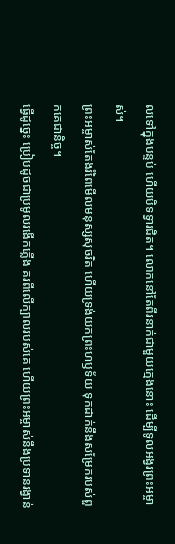លទៅក្នុងបន្ទប់ ហើយបិទទ្វារជិត។ លោកនៅតែពីរនាក់ជាមួយក្មេងនោះ ដើម្បីទូលអង្វរព្រះអម្ចាស់។
ព្រះអម្ចាស់តែងរំពៃមើលមនុស្សសុចរិត ហើយទ្រង់យកព្រះហឫទ័យ ទុកដាក់នឹងសម្រែករបស់ពួកគេជានិច្ច។
ធ្វើដូច្នេះ ប្រៀបដូចជាប្រមូលរងើកភ្លើង គរពីលើក្បាលរបស់គេ ហើយព្រះអម្ចាស់នឹងប្រទានរង្វាន់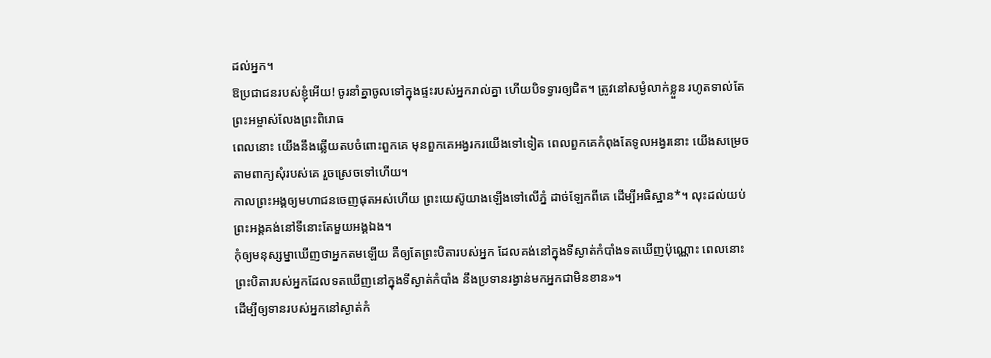ដល់អ្នក។
ឱប្រជាជនរបស់ខ្ញុំអើយ! ចូរនាំគ្នាចូលទៅក្នុងផ្ទះរបស់អ្នករាល់គ្នា ហើយបិទទ្វារឲ្យជិត។ ត្រូវនៅសម្ងំលាក់ខ្លួន រហូតទាល់តែព្រះអម្ចាស់លែងព្រះពិរោធ
ពេលនោះ យើងនឹងឆ្លើយតបចំពោះពួកគេ មុនពួកគេអង្វរករយើងទៅទៀត ពេលពួកគេកំពុងតែទូលអង្វរនោះ យើងសម្រេចតាមពាក្យសុំរបស់គេ រួចស្រេចទៅហើយ។
កាលព្រះអង្គឲ្យមហាជនចេញផុតអស់ហើយ ព្រះយេស៊ូយាងឡើងទៅលើភ្នំ ដាច់ឡែកពីគេ ដើម្បីអធិស្ឋាន*។ លុះដល់យប់ ព្រះអង្គគង់នៅទីនោះតែមួយអង្គឯង។
កុំឲ្យមនុស្សម្នាឃើញថាអ្នកតមឡើយ គឺឲ្យតែព្រះបិតារបស់អ្នក ដែលគង់នៅក្នុងទីស្ងាត់កំបាំងទតឃើញប៉ុណ្ណោះ ពេលនោះ ព្រះបិតារបស់អ្នកដែលទតឃើញនៅក្នុងទីស្ងាត់កំបាំង នឹងប្រទានរង្វាន់មកអ្នកជាមិនខាន»។
ដើម្បីឲ្យទានរបស់អ្នកនៅស្ងាត់កំ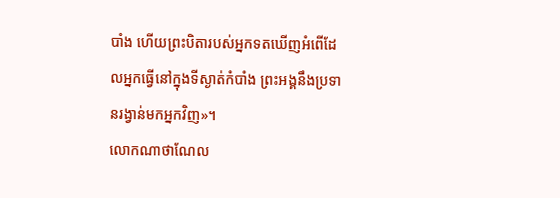បាំង ហើយព្រះបិតារបស់អ្នកទតឃើញអំពើដែលអ្នកធ្វើនៅក្នុងទីស្ងាត់កំបាំង ព្រះអង្គនឹងប្រទានរង្វាន់មកអ្នកវិញ»។
លោកណាថាណែល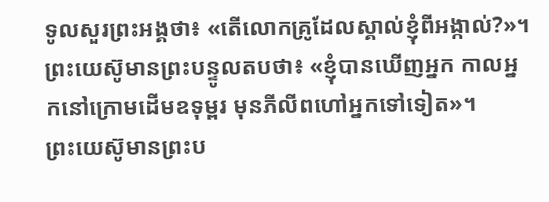ទូលសួរព្រះអង្គថា៖ «តើលោកគ្រូដែលស្គាល់ខ្ញុំពីអង្កាល់?»។ ព្រះយេស៊ូមានព្រះបន្ទូលតបថា៖ «ខ្ញុំបានឃើញអ្នក កាលអ្នកនៅក្រោមដើមឧទុម្ពរ មុនភីលីពហៅអ្នកទៅទៀត»។
ព្រះយេស៊ូមានព្រះប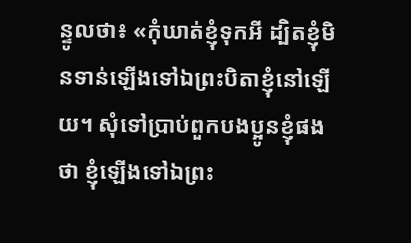ន្ទូលថា៖ «កុំឃាត់ខ្ញុំទុកអី ដ្បិតខ្ញុំមិនទាន់ឡើងទៅឯព្រះបិតាខ្ញុំនៅឡើយ។ សុំទៅប្រាប់ពួកបងប្អូនខ្ញុំផងថា ខ្ញុំឡើងទៅឯព្រះ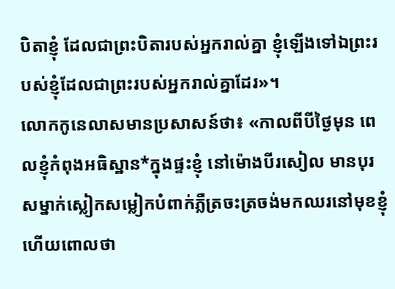បិតាខ្ញុំ ដែលជាព្រះបិតារបស់អ្នករាល់គ្នា ខ្ញុំឡើងទៅឯព្រះរបស់ខ្ញុំដែលជាព្រះរបស់អ្នករាល់គ្នាដែរ»។
លោកកូនេលាសមានប្រសាសន៍ថា៖ «កាលពីបីថ្ងៃមុន ពេលខ្ញុំកំពុងអធិស្ឋាន*ក្នុងផ្ទះខ្ញុំ នៅម៉ោងបីរសៀល មានបុរសម្នាក់ស្លៀកសម្លៀកបំពាក់ភ្លឺត្រចះត្រចង់មកឈរនៅមុខខ្ញុំ ហើយពោលថា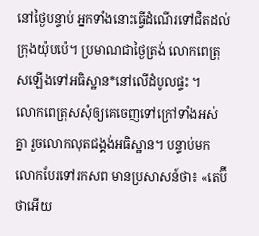នៅថ្ងៃបន្ទាប់ អ្នកទាំងនោះធ្វើដំណើរទៅជិតដល់ក្រុងយ៉ុបប៉េ។ ប្រមាណជាថ្ងៃត្រង់ លោកពេត្រុសឡើងទៅអធិស្ឋាន*នៅលើដំបូលផ្ទះ ។
លោកពេត្រុសសុំឲ្យគេចេញទៅក្រៅទាំងអស់គ្នា រួចលោកលុតជង្គង់អធិស្ឋាន។ បន្ទាប់មក លោកបែរទៅរកសព មានប្រសាសន៍ថា៖ «តេប៊ីថាអើយ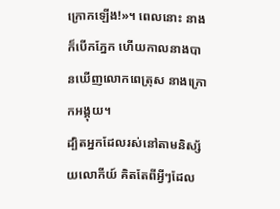ក្រោកឡើង!»។ ពេលនោះ នាងក៏បើកភ្នែក ហើយកាលនាងបានឃើញលោកពេត្រុស នាងក្រោកអង្គុយ។
ដ្បិតអ្នកដែលរស់នៅតាមនិស្ស័យលោកីយ៍ គិតតែពីអ្វីៗដែល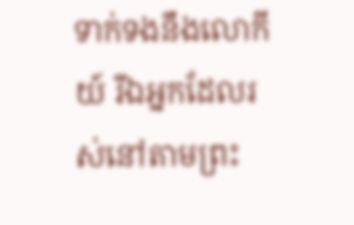ទាក់ទងនឹងលោកីយ៍ រីឯអ្នកដែលរស់នៅតាមព្រះ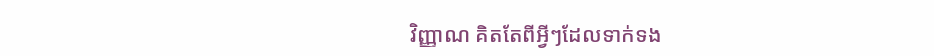វិញ្ញាណ គិតតែពីអ្វីៗដែលទាក់ទង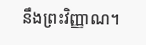នឹងព្រះវិញ្ញាណ។